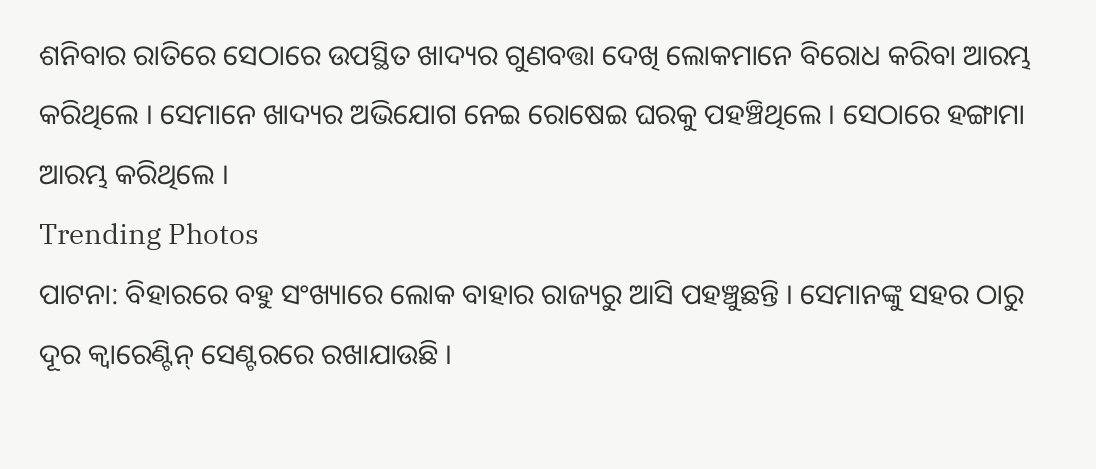ଶନିବାର ରାତିରେ ସେଠାରେ ଉପସ୍ଥିତ ଖାଦ୍ୟର ଗୁଣବତ୍ତା ଦେଖି ଲୋକମାନେ ବିରୋଧ କରିବା ଆରମ୍ଭ କରିଥିଲେ । ସେମାନେ ଖାଦ୍ୟର ଅଭିଯୋଗ ନେଇ ରୋଷେଇ ଘରକୁ ପହଞ୍ଚିଥିଲେ । ସେଠାରେ ହଙ୍ଗାମା ଆରମ୍ଭ କରିଥିଲେ ।
Trending Photos
ପାଟନା: ବିହାରରେ ବହୁ ସଂଖ୍ୟାରେ ଲୋକ ବାହାର ରାଜ୍ୟରୁ ଆସି ପହଞ୍ଚୁଛନ୍ତି । ସେମାନଙ୍କୁ ସହର ଠାରୁ ଦୂର କ୍ୱାରେଣ୍ଟିନ୍ ସେଣ୍ଟରରେ ରଖାଯାଉଛି ।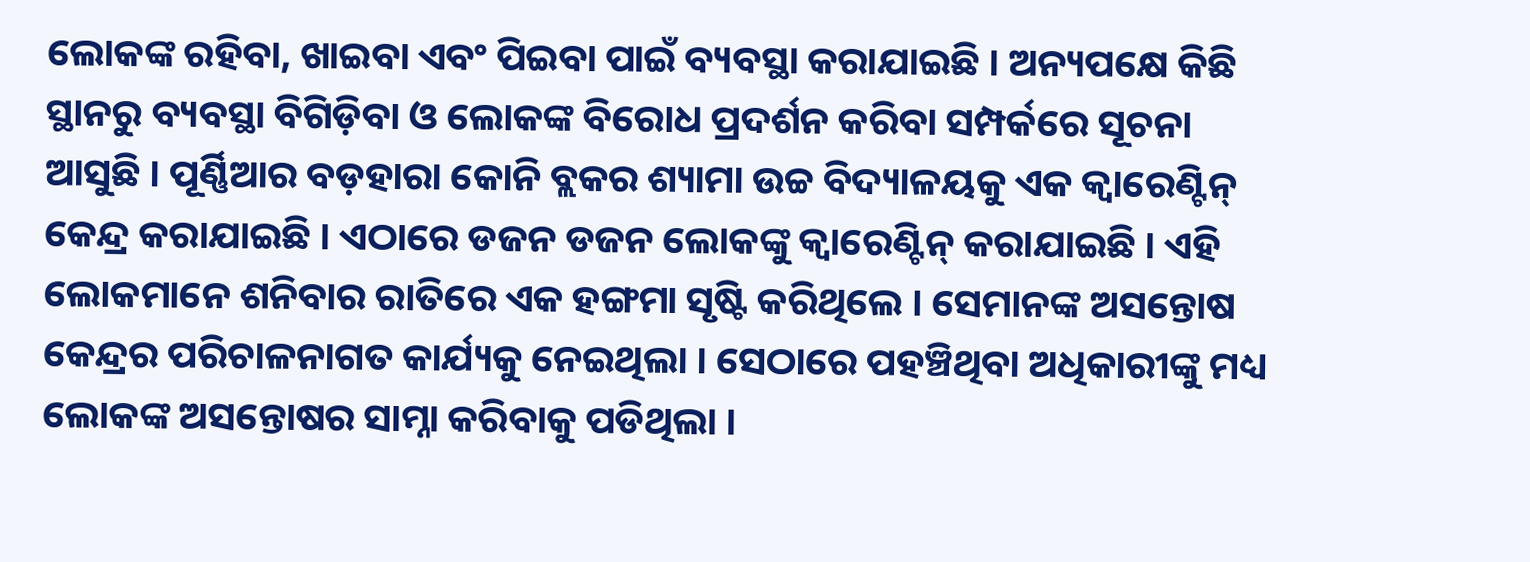ଲୋକଙ୍କ ରହିବା, ଖାଇବା ଏବଂ ପିଇବା ପାଇଁ ବ୍ୟବସ୍ଥା କରାଯାଇଛି । ଅନ୍ୟପକ୍ଷେ କିଛି ସ୍ଥାନରୁ ବ୍ୟବସ୍ଥା ବିଗିଡ଼ିବା ଓ ଲୋକଙ୍କ ବିରୋଧ ପ୍ରଦର୍ଶନ କରିବା ସମ୍ପର୍କରେ ସୂଚନା ଆସୁଛି । ପୂର୍ଣ୍ଣିଆର ବଡ଼ହାରା କୋନି ବ୍ଲକର ଶ୍ୟାମା ଉଚ୍ଚ ବିଦ୍ୟାଳୟକୁ ଏକ କ୍ୱାରେଣ୍ଟିନ୍ କେନ୍ଦ୍ର କରାଯାଇଛି । ଏଠାରେ ଡଜନ ଡଜନ ଲୋକଙ୍କୁ କ୍ୱାରେଣ୍ଟିନ୍ କରାଯାଇଛି । ଏହି ଲୋକମାନେ ଶନିବାର ରାତିରେ ଏକ ହଙ୍ଗମା ସୃଷ୍ଟି କରିଥିଲେ । ସେମାନଙ୍କ ଅସନ୍ତୋଷ କେନ୍ଦ୍ରର ପରିଚାଳନାଗତ କାର୍ଯ୍ୟକୁ ନେଇଥିଲା । ସେଠାରେ ପହଞ୍ଚିଥିବା ଅଧିକାରୀଙ୍କୁ ମଧ୍ୟ ଲୋକଙ୍କ ଅସନ୍ତୋଷର ସାମ୍ନା କରିବାକୁ ପଡିଥିଲା ।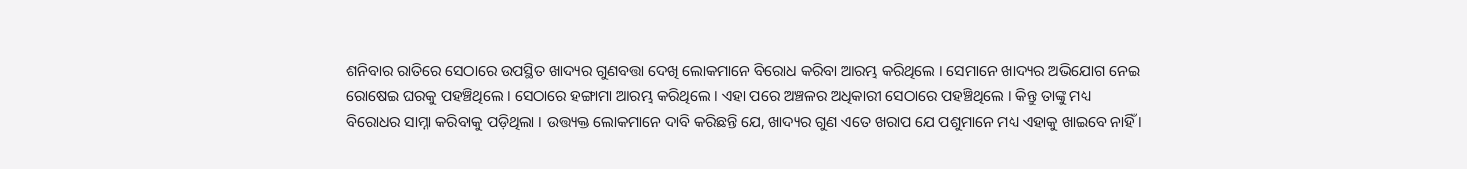ଶନିବାର ରାତିରେ ସେଠାରେ ଉପସ୍ଥିତ ଖାଦ୍ୟର ଗୁଣବତ୍ତା ଦେଖି ଲୋକମାନେ ବିରୋଧ କରିବା ଆରମ୍ଭ କରିଥିଲେ । ସେମାନେ ଖାଦ୍ୟର ଅଭିଯୋଗ ନେଇ ରୋଷେଇ ଘରକୁ ପହଞ୍ଚିଥିଲେ । ସେଠାରେ ହଙ୍ଗାମା ଆରମ୍ଭ କରିଥିଲେ । ଏହା ପରେ ଅଞ୍ଚଳର ଅଧିକାରୀ ସେଠାରେ ପହଞ୍ଚିଥିଲେ । କିନ୍ତୁ ତାଙ୍କୁ ମଧ୍ୟ ବିରୋଧର ସାମ୍ନା କରିବାକୁ ପଡ଼ିଥିଲା । ଉତ୍ତ୍ୟକ୍ତ ଲୋକମାନେ ଦାବି କରିଛନ୍ତି ଯେ, ଖାଦ୍ୟର ଗୁଣ ଏତେ ଖରାପ ଯେ ପଶୁମାନେ ମଧ୍ୟ ଏହାକୁ ଖାଇବେ ନାହିଁ ।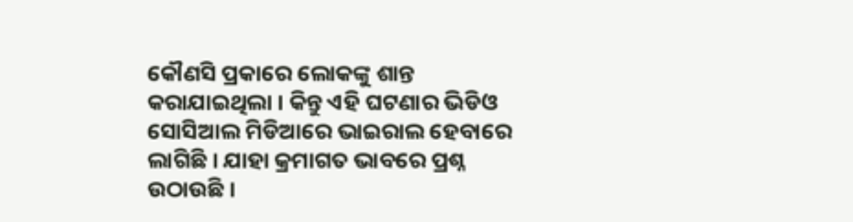କୌଣସି ପ୍ରକାରେ ଲୋକଙ୍କୁ ଶାନ୍ତ କରାଯାଇଥିଲା । କିନ୍ତୁ ଏହି ଘଟଣାର ଭିଡିଓ ସୋସିଆଲ ମିଡିଆରେ ଭାଇରାଲ ହେବାରେ ଲାଗିଛି । ଯାହା କ୍ରମାଗତ ଭାବରେ ପ୍ରଶ୍ନ ଉଠାଉଛି ।